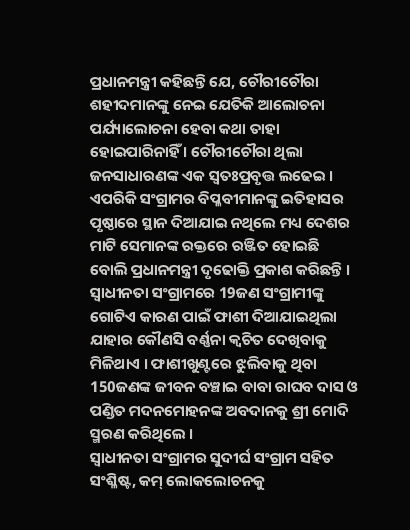ପ୍ରଧାନମନ୍ତ୍ରୀ କହିଛନ୍ତି ଯେ, ଚୌରୀଚୌରା ଶହୀଦମାନଙ୍କୁ ନେଇ ଯେତିକି ଆଲୋଚନା ପର୍ଯ୍ୟାଲୋଚନା ହେବା କଥା ତାହା ହୋଇପାରିନାହିଁ । ଚୌରୀଚୌରା ଥିଲା ଜନସାଧାରଣଙ୍କ ଏକ ସ୍ୱତଃପ୍ରବୃତ୍ତ ଲଢେଇ । ଏପରିକି ସଂଗ୍ରାମର ବିପ୍ଳବୀମାନଙ୍କୁ ଇତିହାସର ପୃଷ୍ଠାରେ ସ୍ଥାନ ଦିଆଯାଇ ନଥିଲେ ମଧ୍ୟ ଦେଶର ମାଟି ସେମାନଙ୍କ ରକ୍ତରେ ରଞ୍ଜିତ ହୋଇଛି ବୋଲି ପ୍ରଧାନମନ୍ତ୍ରୀ ଦୃଢୋକ୍ତି ପ୍ରକାଶ କରିଛନ୍ତି ।
ସ୍ୱାଧୀନତା ସଂଗ୍ରାମରେ 19ଜଣ ସଂଗ୍ରାମୀଙ୍କୁ ଗୋଟିଏ କାରଣ ପାଇଁ ଫାଶୀ ଦିଆଯାଇଥିଲା ଯାହାର କୌଣସି ବର୍ଣ୍ଣନା କ୍ୱଚିତ ଦେଖିବାକୁ ମିଳିଥାଏ । ଫାଶୀଖୁଣ୍ଟରେ ଝୁଲିବାକୁ ଥିବା 150ଜଣଙ୍କ ଜୀବନ ବଞ୍ଚାଇ ବାବା ରାଘବ ଦାସ ଓ ପଣ୍ଡିତ ମଦନମୋହନଙ୍କ ଅବଦାନକୁ ଶ୍ରୀ ମୋଦି ସ୍ମରଣ କରିଥିଲେ ।
ସ୍ୱାଧୀନତା ସଂଗ୍ରାମର ସୁଦୀର୍ଘ ସଂଗ୍ରାମ ସହିତ ସଂଶ୍ଳିଷ୍ଟ, କମ୍ ଲୋକଲୋଚନକୁ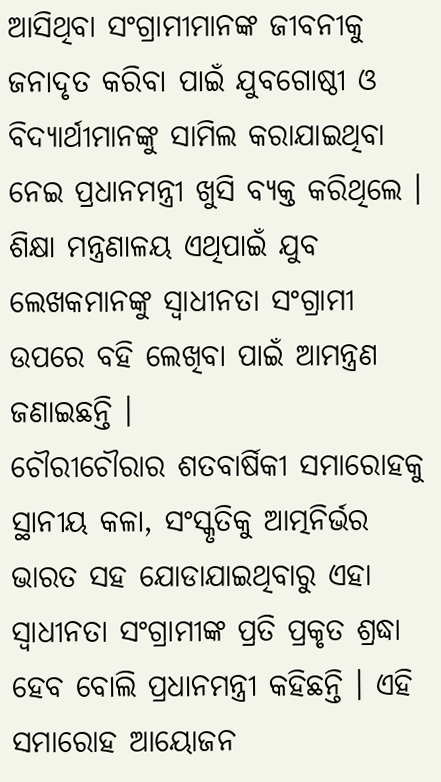ଆସିଥିବା ସଂଗ୍ରାମୀମାନଙ୍କ ଜୀବନୀକୁ ଜନାଦୃତ କରିବା ପାଇଁ ଯୁବଗୋଷ୍ଠୀ ଓ ବିଦ୍ୟାର୍ଥୀମାନଙ୍କୁ ସାମିଲ କରାଯାଇଥିବା ନେଇ ପ୍ରଧାନମନ୍ତ୍ରୀ ଖୁସି ବ୍ୟକ୍ତ କରିଥିଲେ । ଶିକ୍ଷା ମନ୍ତ୍ରଣାଳୟ ଏଥିପାଇଁ ଯୁବ ଲେଖକମାନଙ୍କୁ ସ୍ୱାଧୀନତା ସଂଗ୍ରାମୀ ଉପରେ ବହି ଲେଖିବା ପାଇଁ ଆମନ୍ତ୍ରଣ ଜଣାଇଛନ୍ତି ।
ଚୌରୀଚୌରାର ଶତବାର୍ଷିକୀ ସମାରୋହକୁ ସ୍ଥାନୀୟ କଳା, ସଂସ୍କୃତିକୁ ଆତ୍ମନିର୍ଭର ଭାରତ ସହ ଯୋଡାଯାଇଥିବାରୁ ଏହା ସ୍ୱାଧୀନତା ସଂଗ୍ରାମୀଙ୍କ ପ୍ରତି ପ୍ରକୃତ ଶ୍ରଦ୍ଧା ହେବ ବୋଲି ପ୍ରଧାନମନ୍ତ୍ରୀ କହିଛନ୍ତି । ଏହି ସମାରୋହ ଆୟୋଜନ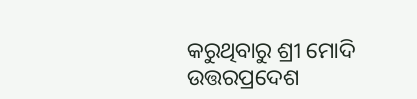କରୁଥିବାରୁ ଶ୍ରୀ ମୋଦି ଉତ୍ତରପ୍ରଦେଶ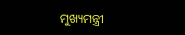ମୁଖ୍ୟମନ୍ତ୍ରୀ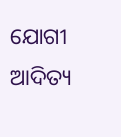ଯୋଗୀ ଆଦିତ୍ୟ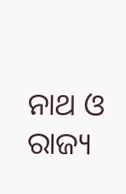ନାଥ ଓ ରାଜ୍ୟ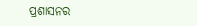ପ୍ରଶାସନର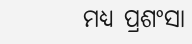ମଧ୍ୟ ପ୍ରଶଂସା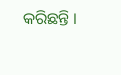କରିଛନ୍ତି ।